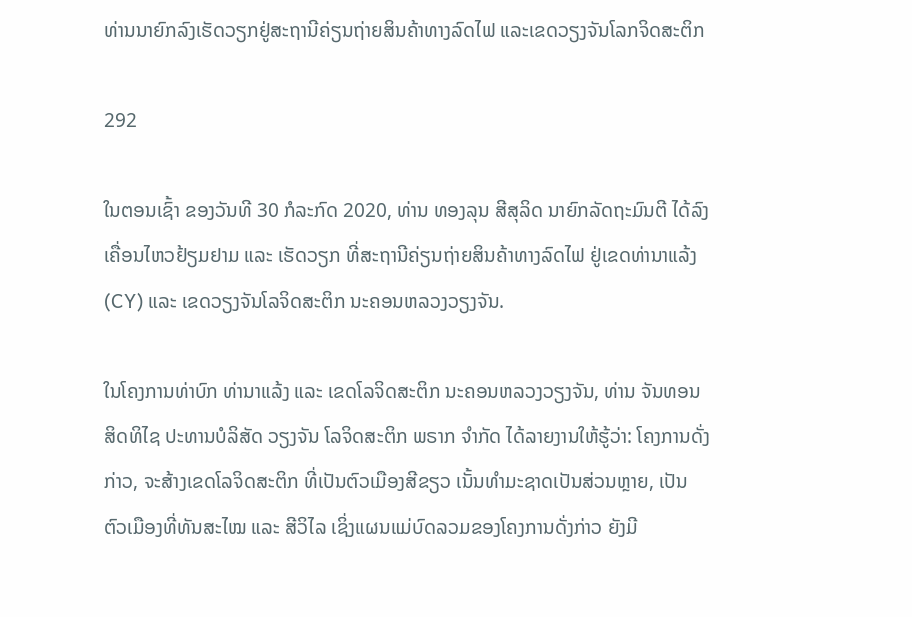ທ່ານນາຍົກລົງເຮັດວຽກຢູ່ສະຖານີຄ່ຽນຖ່າຍສິນຄ້າທາງລົດໄຟ ແລະເຂດວຽງຈັນໂລກຈິດສະຕິກ

292

ໃນຕອນເຊົ້າ ຂອງວັນທີ 30 ກໍລະກົດ 2020, ທ່ານ ທອງລຸນ ສີສຸລິດ ນາຍົກລັດຖະມົນຕີ ໄດ້ລົງເຄື່ອນໄຫວຢ້ຽມຢາມ ແລະ ເຮັດວຽກ ທີ່ສະຖານີຄ່ຽນຖ່າຍສິນຄ້າທາງລົດໄຟ ຢູ່ເຂດທ່ານາແລ້ງ (CY) ແລະ ເຂດວຽງຈັນໂລຈິດສະຕິກ ນະຄອນຫລວງວຽງຈັນ.

ໃນໂຄງການທ່າບົກ ທ່ານາແລ້ງ ແລະ ເຂດໂລຈິດສະຕິກ ນະຄອນຫລວງວຽງຈັນ, ທ່ານ ຈັນທອນ ສິດທິໄຊ ປະທານບໍລິສັດ ວຽງຈັນ ໂລຈິດສະຕິກ ພຣາກ ຈຳກັດ ໄດ້ລາຍງານໃຫ້ຮູ້ວ່າ: ໂຄງການດັ່ງກ່າວ, ຈະສ້າງເຂດໂລຈິດສະຕິກ ທີ່ເປັນຕົວເມືອງສີຂຽວ ເນັ້ນທໍາມະຊາດເປັນສ່ວນຫຼາຍ, ເປັນຕົວເມືອງທີ່ທັນສະໄໝ ແລະ ສີວິໄລ ເຊິ່ງແຜນແມ່ບົດລວມຂອງໂຄງການດັ່ງກ່າວ ຍັງມີ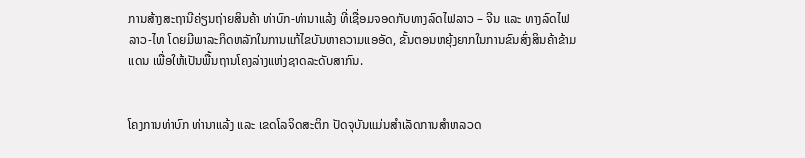ການສ້າງສະຖານີຄ່ຽນຖ່າຍສິນຄ້າ ທ່າບົກ-ທ່ານາແລ້ງ ທີ່ເຊື່ອມຈອດກັບທາງລົດໄຟລາວ – ຈີນ ແລະ ທາງລົດໄຟ ລາວ-ໄທ ໂດຍມີພາລະກິດຫລັກໃນການແກ້ໄຂບັນຫາຄວາມແອອັດ, ຂັ້ນຕອນຫຍຸ້ງຍາກໃນການຂົນສົ່ງສິນຄ້າຂ້າມແດນ ເພື່ອໃຫ້ເປັນພື້ນຖານໂຄງລ່າງແຫ່ງຊາດລະດັບສາກົນ.


ໂຄງການທ່າບົກ ທ່ານາແລ້ງ ແລະ ເຂດໂລຈິດສະຕິກ ປັດຈຸບັນແມ່ນສຳເລັດການສຳຫລວດ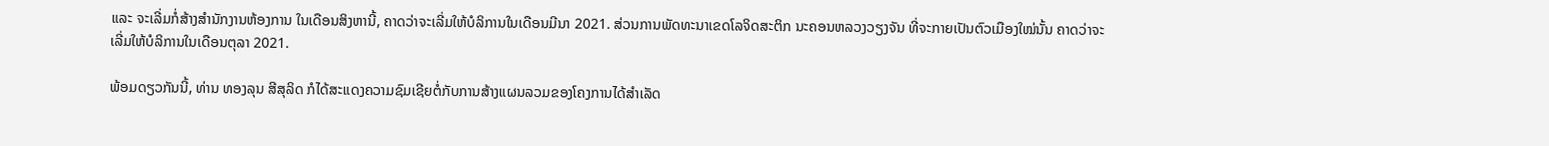ແລະ ຈະເລີ່ມກໍ່ສ້າງສໍານັກງານຫ້ອງການ ໃນເດືອນສິງຫານີ້, ຄາດວ່າຈະເລີ່ມໃຫ້ບໍລິການໃນເດືອນມີນາ 2021. ສ່ວນການພັດທະນາເຂດໂລຈິດສະຕິກ ນະຄອນຫລວງວຽງຈັນ ທີ່ຈະກາຍເປັນຕົວເມືອງໃໝ່ນັ້ນ ຄາດວ່າຈະເລີ່ມໃຫ້ບໍລິການໃນເດືອນຕຸລາ 2021.

ພ້ອມດຽວກັນນີ້, ທ່ານ ທອງລຸນ ສີສຸລິດ ກໍໄດ້ສະແດງຄວາມຊົມເຊີຍຕໍ່ກັບການສ້າງແຜນລວມຂອງໂຄງການໄດ້ສຳເລັດ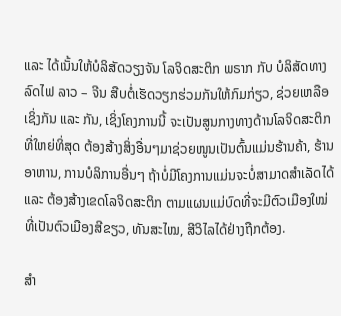ແລະ ໄດ້ເນັ້ນໃຫ້ບໍລິສັດວຽງຈັນ ໂລຈິດສະຕິກ ພຣາກ ກັບ ບໍລິສັດທາງລົດໄຟ ລາວ – ຈີນ ສືບຕໍ່ເຮັດວຽກຮ່ວມກັນໃຫ້ກົມກ່ຽວ, ຊ່ວຍເຫລືອເຊິ່ງກັນ ແລະ ກັນ, ເຊິ່ງໂຄງການນີ້ ຈະເປັນສູນກາງທາງດ້ານໂລຈິດສະຕິກ ທີ່ໃຫຍ່ທິ່ສຸດ ຕ້ອງສ້າງສິ່ງອື່ນໆມາຊ່ວຍໜູນເປັນຕົ້ນແມ່ນຮ້ານຄ້າ, ຮ້ານອາຫານ, ການບໍລິການອື່ນໆ ຖ້າບໍ່ມີໂຄງການແມ່ນຈະບໍ່ສາມາດສໍາເລັດໄດ້ ແລະ ຕ້ອງສ້າງເຂດໂລຈິດສະຕິກ ຕາມແຜນແມ່ບົດທີ່ຈະມີຕົວເມືອງໃໝ່ ທີ່ເປັນຕົວເມືອງສີຂຽວ, ທັນສະໄໝ, ສີວິໄລໄດ້ຢ່າງຖືກຕ້ອງ.

ສຳ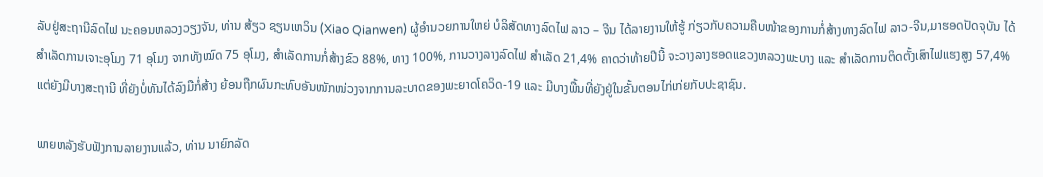ລັບຢູ່ສະຖານີລົດໄຟ ນະຄອນຫລວງວຽງຈັນ, ທ່ານ ສ້ຽວ ຊຽນເຫວິນ (Xiao Qianwen) ຜູ້ອໍານວຍການໃຫຍ່ ບໍລິສັດທາງລົດໄຟ ລາວ – ຈີນ ໄດ້ລາຍງານໃຫ້ຮູ້ ກ່ຽວກັບຄວາມຄືບໜ້າຂອງການກໍ່ສ້າງທາງລົດໄຟ ລາວ-ຈີນ,ມາຮອດປັດຈຸບັນ ໄດ້ສຳເລັດການເຈາະອຸໂມງ 71 ອຸໂມງ ຈາກທັງໝົດ 75 ອຸໂມງ, ສໍາເລັດການກໍ່ສ້າງຂົວ 88%, ທາງ 100%, ການວາງລາງລົດໄຟ ສໍາເລັດ 21,4% ຄາດວ່າທ້າຍປີນີ້ ຈະວາງລາງຮອດແຂວງຫລວງພະບາງ ແລະ ສຳເລັດການຕິດຕັ້ງເສົາໄຟແຮງສູງ 57,4% ແຕ່ຍັງມີບາງສະຖານີ ທີ່ຍັງບໍ່ທັນໄດ້ລົງມືກໍ່ສ້າງ ຍ້ອນຖືກຜົນກະທົບອັນໜັກໜ່ວງຈາກການລະບາດຂອງພະຍາດໂຄວິດ-19 ແລະ ມີບາງພື້ນທີ່ຍັງຢູ່ໃນຂັ້ນຕອນໄກ່ເກ່ຍກັບປະຊາຊົນ.

ພາຍຫລັງຮັບຟັງການລາຍງານແລ້ວ, ທ່ານ ນາຍົກລັດ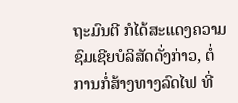ຖະມົນຕີ ກໍໄດ້ສະແດງຄວາມຊົມເຊີຍບໍລິສັດດັ່ງກ່າວ, ຕໍ່ການກໍ່ສ້າງທາງລົດໄຟ ທີ່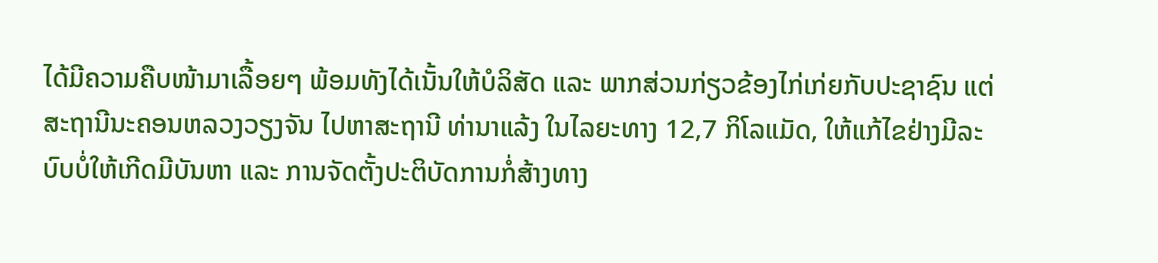ໄດ້ມີຄວາມຄືບໜ້າມາເລື້ອຍໆ ພ້ອມທັງໄດ້ເນັ້ນໃຫ້ບໍລິສັດ ແລະ ພາກສ່ວນກ່ຽວຂ້ອງໄກ່ເກ່ຍກັບປະຊາຊົນ ແຕ່ສະຖານີນະຄອນຫລວງວຽງຈັນ ໄປຫາສະຖານີ ທ່ານາແລ້ງ ໃນໄລຍະທາງ 12,7 ກິໂລແມັດ, ໃຫ້ແກ້ໄຂຢ່າງມີລະບົບບໍ່ໃຫ້ເກີດມີບັນຫາ ແລະ ການຈັດຕັ້ງປະຕິບັດການກໍ່ສ້າງທາງ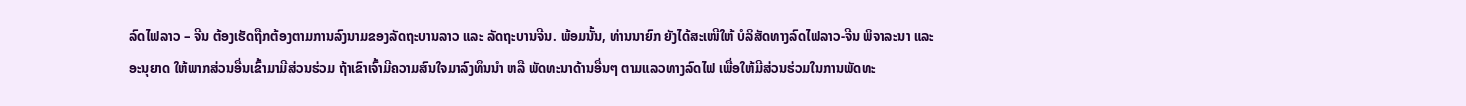ລົດໄຟລາວ – ຈີນ ຕ້ອງເຮັດຖືກຕ້ອງຕາມການລົງນາມຂອງລັດຖະບານລາວ ແລະ ລັດຖະບານຈີນ. ພ້ອມນັ້ນ, ທ່ານນາຍົກ ຍັງໄດ້ສະເໜີໃຫ້ ບໍລິສັດທາງລົດໄຟລາວ-ຈີນ ພິຈາລະນາ ແລະ ອະນຸຍາດ ໃຫ້ພາກສ່ວນອື່ນເຂົ້າມາມີສ່ວນຮ່ວມ ຖ້າເຂົາເຈົ້າມີຄວາມສົນໃຈມາລົງທຶນນຳ ຫລື ພັດທະນາດ້ານອື່ນໆ ຕາມແລວທາງລົດໄຟ ເພື່ອໃຫ້ມີສ່ວນຮ່ວມໃນການພັດທະ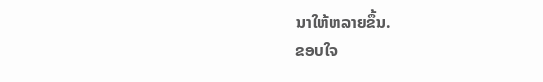ນາໃຫ້ຫລາຍຂຶ້ນ.
ຂອບໃຈ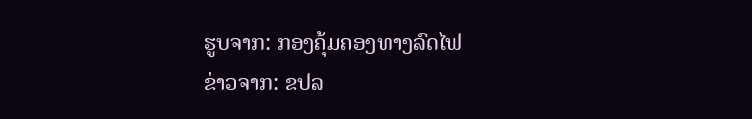ຮູບຈາກ: ກອງຄຸ້ມຄອງທາງລົດໄຟ
ຂ່າວຈາກ: ຂປລ